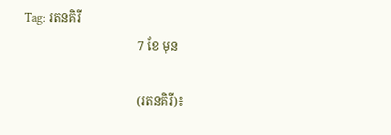Tag: រតនគិរី
                                    7 ខែ មុន

                                    (រតនគិរី)៖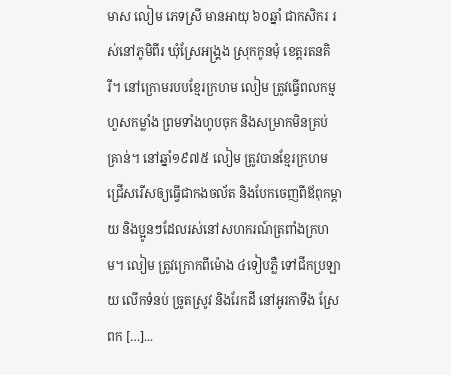មាស លៀម ភេទស្រី មានអាយុ ៦០ឆ្នាំ ជាកសិករ រស់នៅភូមិពីរ ឃុំស្រែអង្គ្រង ស្រុកកូនមុំ ខេត្តរតនគិរី។ នៅក្រោមរបបខ្មែរក្រហម លៀម ត្រូវធ្វើពលកម្មហួសកម្លាំង ព្រមទាំងហូបចុក និងសម្រាកមិនគ្រប់គ្រាន់។ នៅឆ្នាំ១៩៧៥ លៀម ត្រូវបានខ្មែរក្រហមជ្រើសរើសឲ្យធ្វើជាកងចល័ត និងបែកចេញពីឪពុកម្ដាយ និងប្អូនៗដែលរស់នៅសហករណ៍ត្រពាំងក្រហម។ លៀម ត្រូវក្រោកពីម៉ោង ៤ទៀបភ្លឺ ទៅជីកប្រឡាយ លើកទំនប់ ច្រូតស្រូវ និងរែកដី នៅអូរកាទឹង ស្រែពក […]...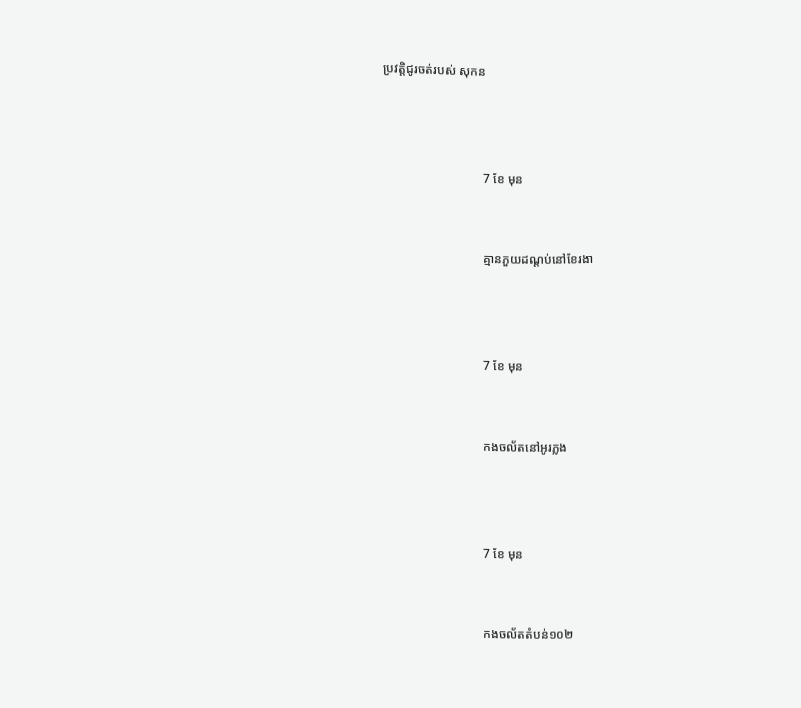ប្រវត្តិជូរចត់របស់ សុកន



                                7 ខែ មុន


                                គ្មានភួយដណ្តប់នៅខែរងា



                                7 ខែ មុន


                                កងចល័តនៅអូរភ្លង



                                7 ខែ មុន


                                កងចល័តតំបន់១០២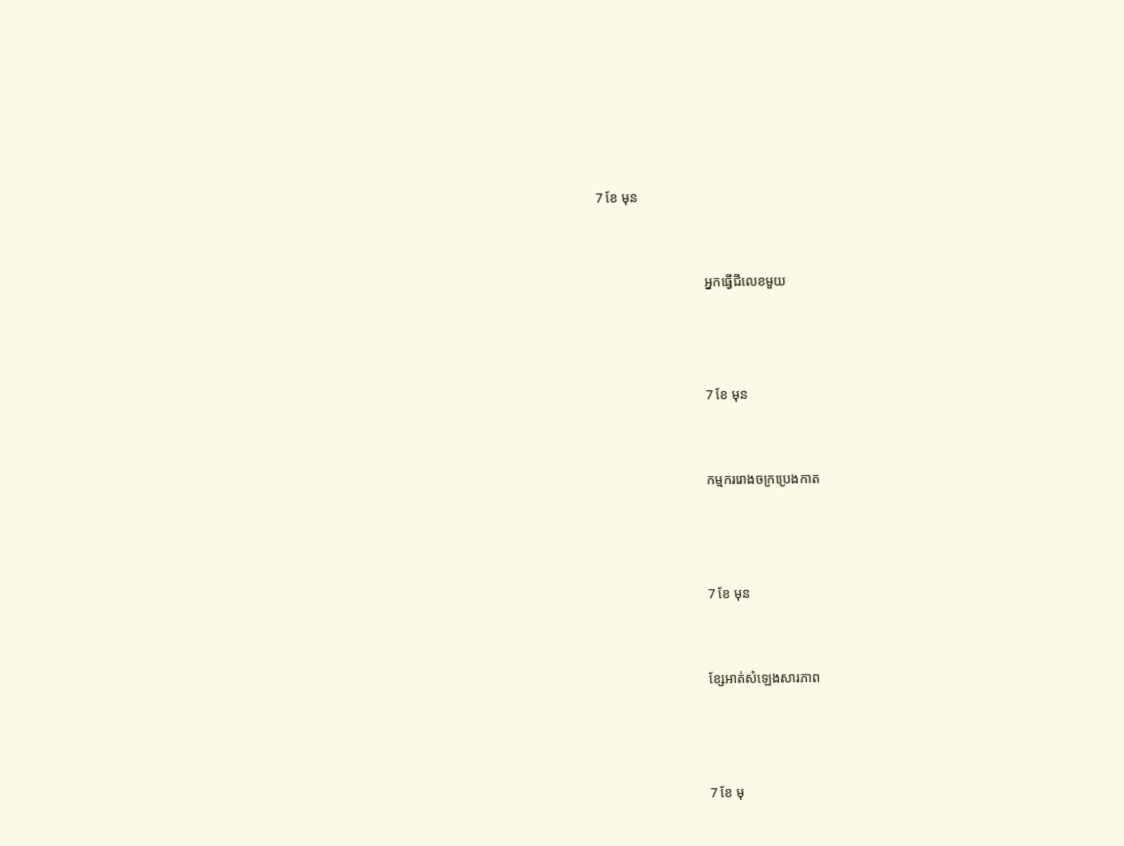7 ខែ មុន


                                អ្នកធ្វើជីលេខមួយ



                                7 ខែ មុន


                                កម្មកររោងចក្រប្រេងកាត



                                7 ខែ មុន


                                ខ្សែអាត់សំឡេងសារភាព



                                7 ខែ មុ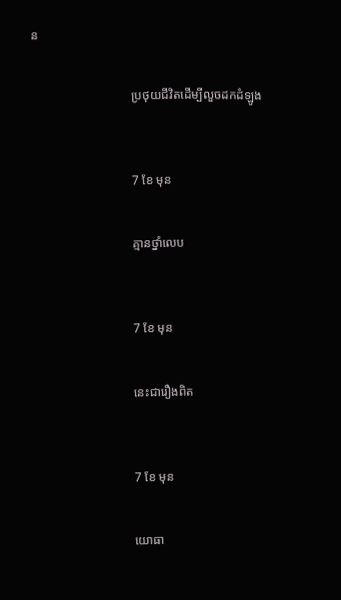ន


                                ប្រថុយជីវិតដើម្បីលួចដកដំឡូង



                                7 ខែ មុន


                                គ្មានថ្នាំលេប



                                7 ខែ មុន


                                នេះជារឿងពិត



                                7 ខែ មុន


                                យោធា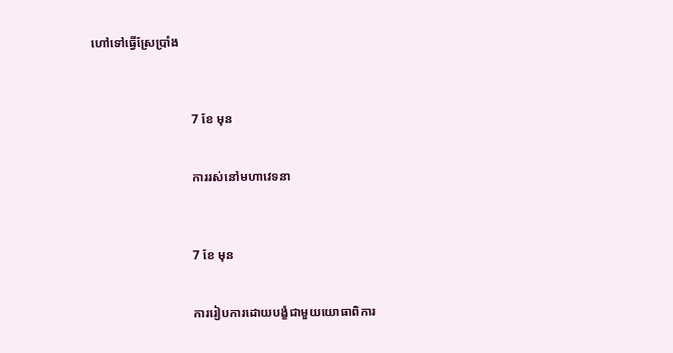ហៅទៅធ្វើស្រែប្រាំង



                                7 ខែ មុន


                                ការរស់នៅមហាវេទនា



                                7 ខែ មុន


                                ការរៀបការដោយបង្ខំជាមួយយោធាពិការ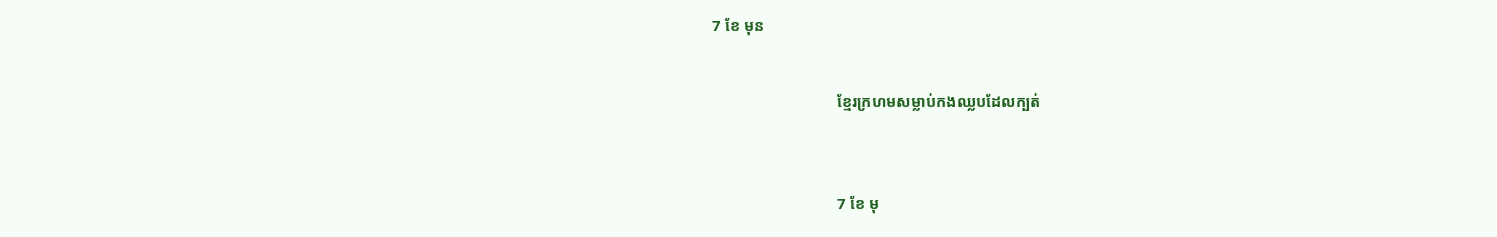7 ខែ មុន


                                ខ្មែរក្រហមសម្លាប់កងឈ្លបដែលក្បត់



                                7 ខែ មុ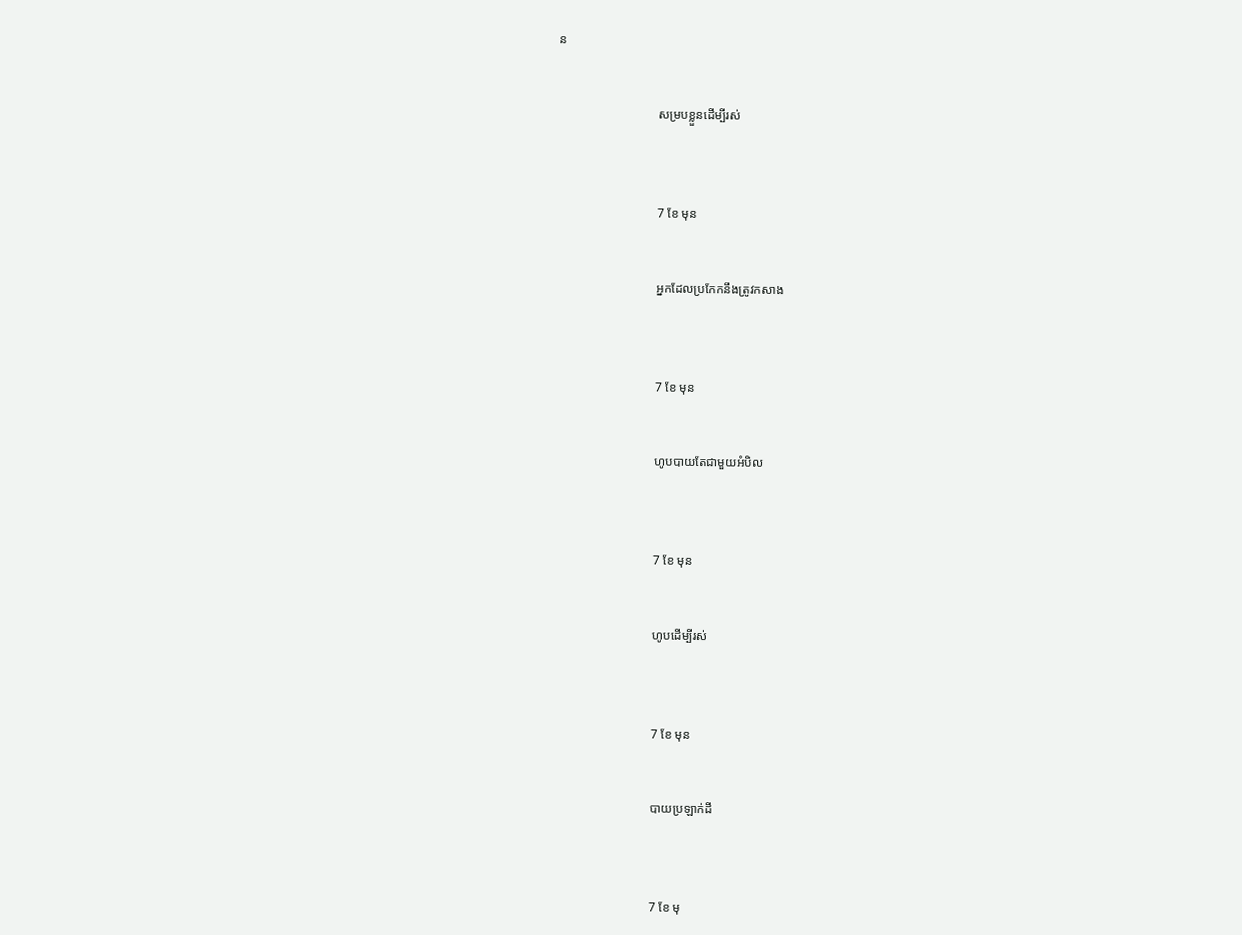ន


                                សម្របខ្លួនដើម្បីរស់



                                7 ខែ មុន


                                អ្នកដែលប្រកែកនឹងត្រូវកសាង



                                7 ខែ មុន


                                ហូបបាយតែជាមួយអំបិល



                                7 ខែ មុន


                                ហូបដើម្បីរស់



                                7 ខែ មុន


                                បាយប្រឡាក់ដី



                                7 ខែ មុ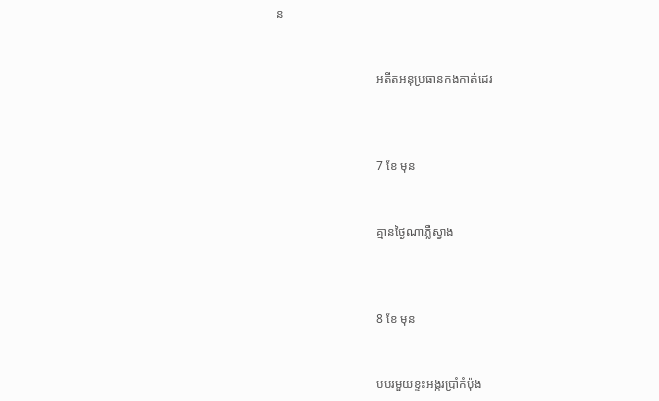ន


                                អតីតអនុប្រធានកងកាត់ដេរ



                                7 ខែ មុន


                                គ្មានថ្ងៃណាភ្លឺស្វាង



                                8 ខែ មុន


                                បបរមួយខ្ទះអង្ករប្រាំកំប៉ុង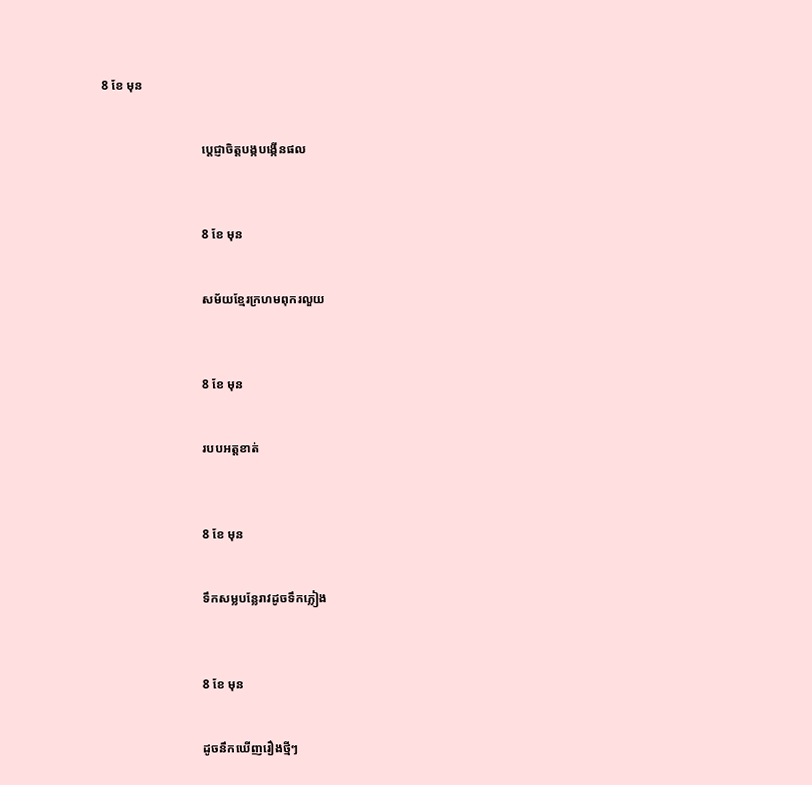8 ខែ មុន


                                ប្ដេជ្ញាចិត្តបង្កបង្កើនផល



                                8 ខែ មុន


                                សម័យខ្មែរក្រហមពុករលួយ



                                8 ខែ មុន


                                របបអត្តខាត់



                                8 ខែ មុន


                                ទឹកសម្លបន្លែរាវដូចទឹកភ្លៀង



                                8 ខែ មុន


                                ដូចនឹកឃើញរឿងថ្មីៗ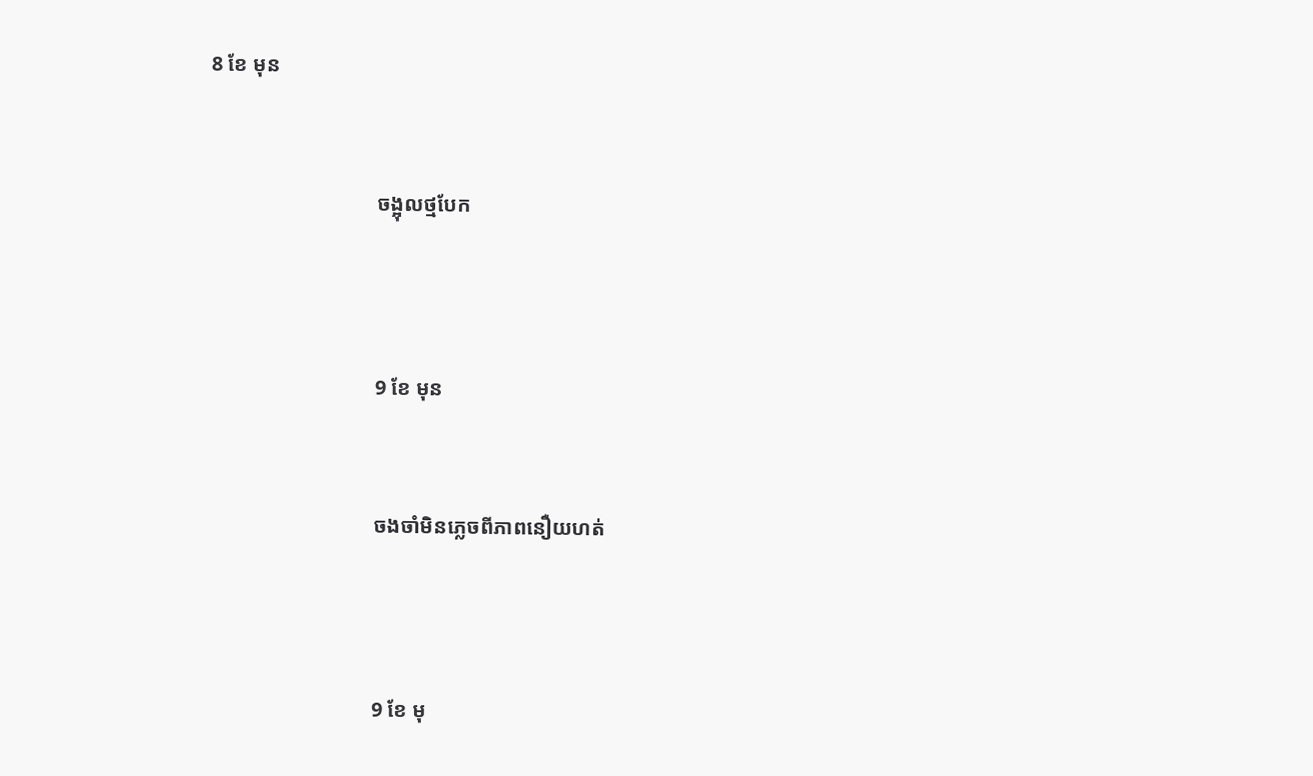8 ខែ មុន


                                ចង្អុលថ្មបែក



                                9 ខែ មុន


                                ចងចាំមិនភ្លេចពីភាពនឿយហត់



                                9 ខែ មុ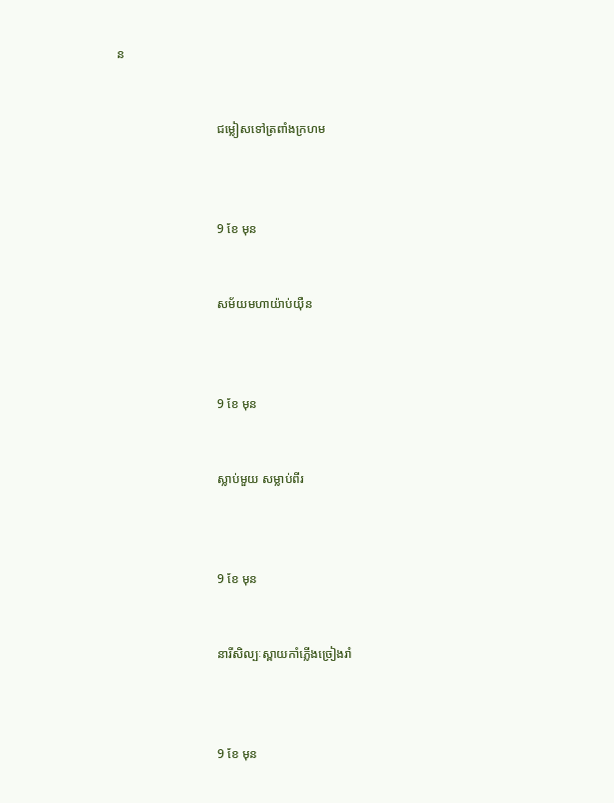ន


                                ជម្លៀសទៅត្រពាំងក្រហម



                                9 ខែ មុន


                                សម័យមហាយ៉ាប់យ៉ឺន



                                9 ខែ មុន


                                ស្លាប់មួយ សម្លាប់ពីរ



                                9 ខែ មុន


                                នារីសិល្បៈស្ពាយកាំភ្លើងច្រៀងរាំ



                                9 ខែ មុន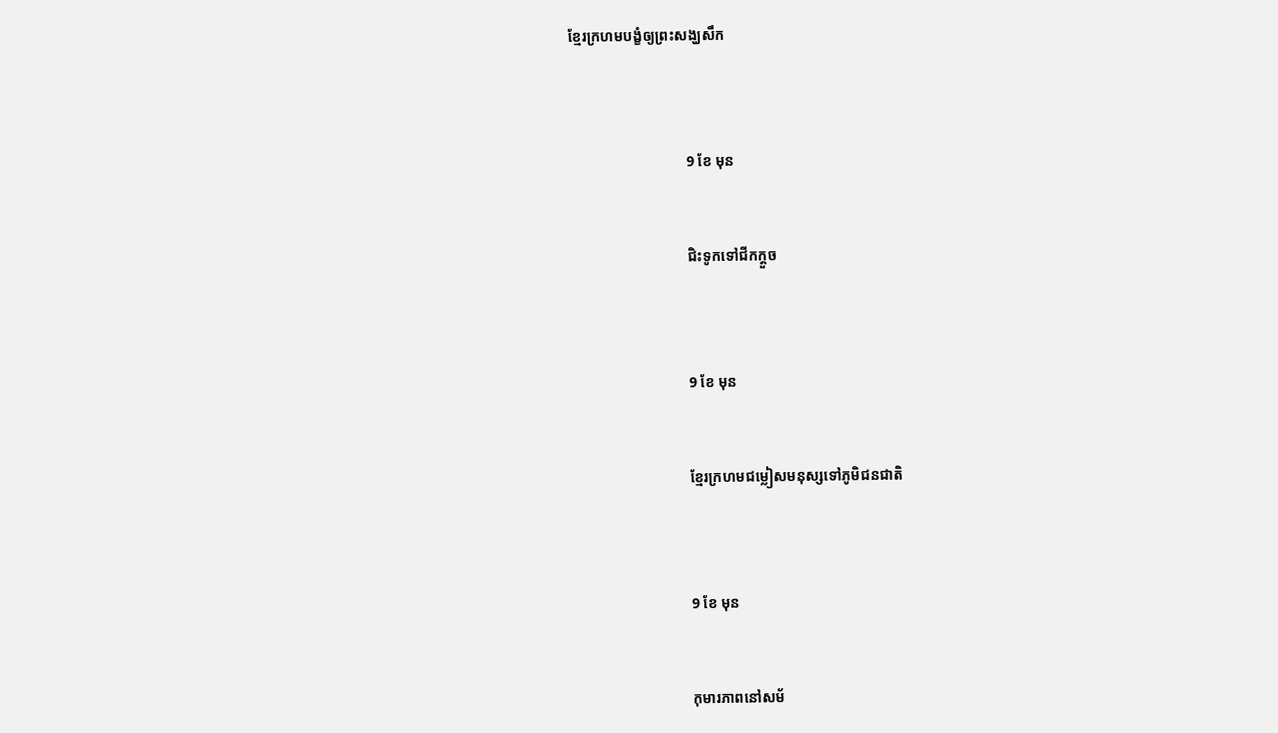ខ្មែរក្រហមបង្ខំឲ្យព្រះសង្ឃសឹក



                                9 ខែ មុន


                                ជិះទូកទៅជីកក្តួច



                                9 ខែ មុន


                                ខ្មែរក្រហមជម្លៀសមនុស្សទៅភូមិជនជាតិ



                                9 ខែ មុន


                                កុមារភាពនៅសម័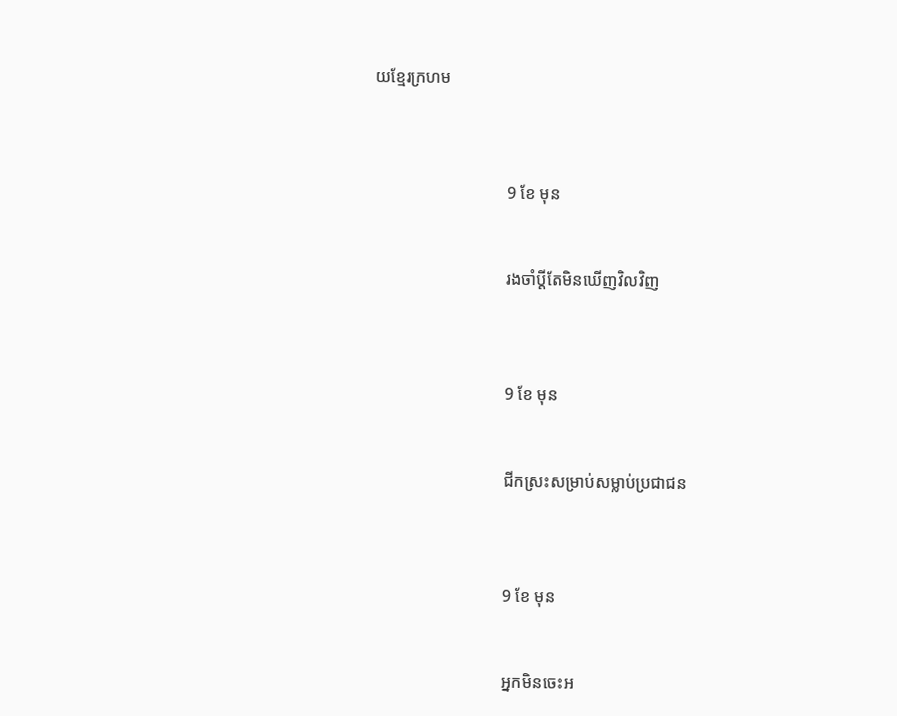យខ្មែរក្រហម



                                9 ខែ មុន


                                រងចាំប្តីតែមិនឃើញវិលវិញ



                                9 ខែ មុន


                                ជីកស្រះសម្រាប់សម្លាប់ប្រជាជន



                                9 ខែ មុន


                                អ្នកមិនចេះអ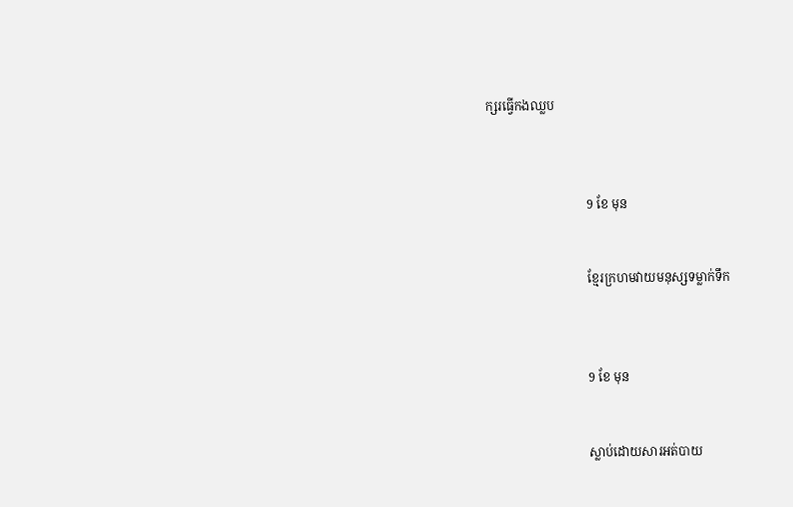ក្សរធ្វើកងឈ្លប



                                9 ខែ មុន


                                ខ្មែរក្រហមវាយមនុស្សទម្លាក់ទឹក



                                9 ខែ មុន


                                ស្លាប់ដោយសារអត់បាយ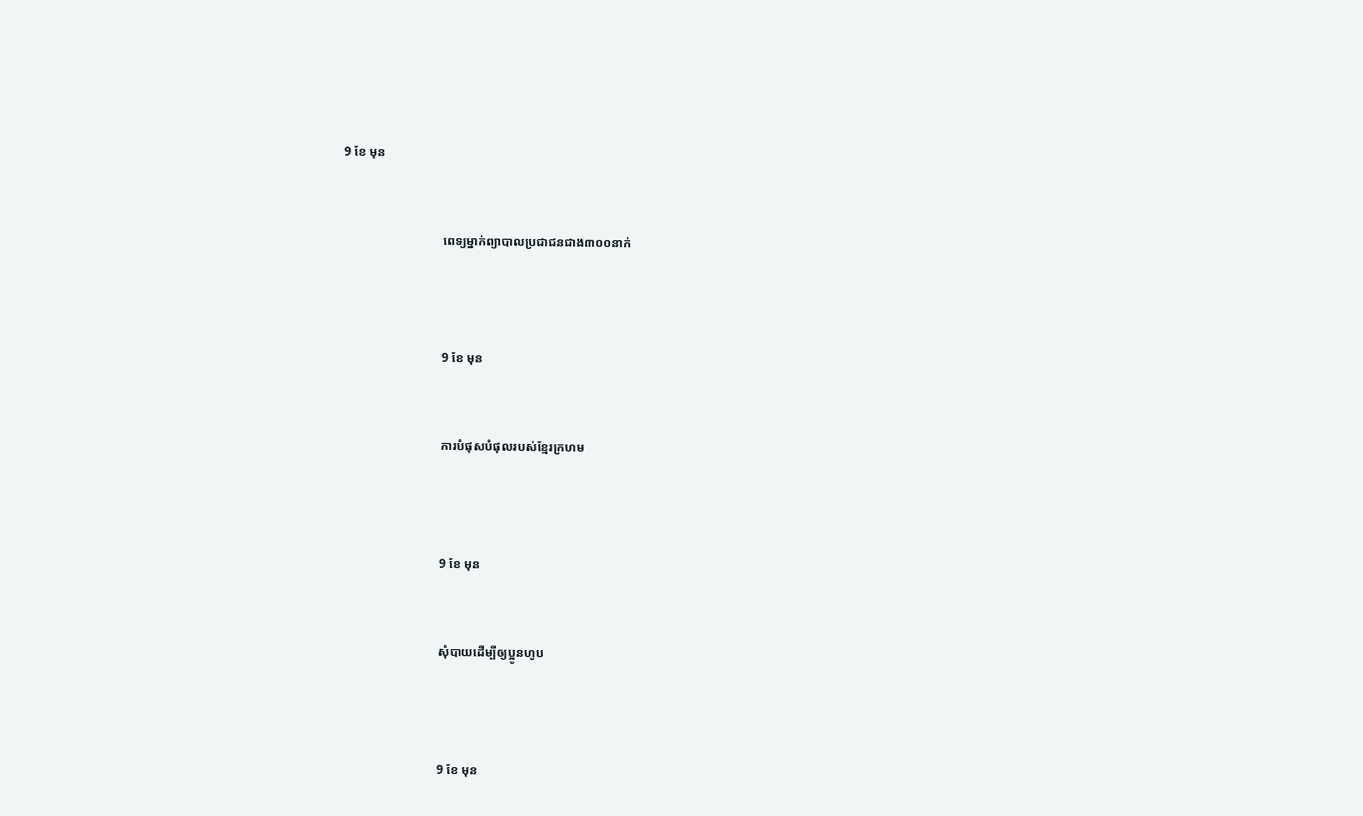9 ខែ មុន


                                ពេទ្យម្នាក់ព្យាបាលប្រជាជនជាង៣០០នាក់



                                9 ខែ មុន


                                ការបំផុសបំផុលរបស់ខ្មែរក្រហម



                                9 ខែ មុន


                                សុំបាយដើម្បីឲ្យប្អូនហូប



                                9 ខែ មុន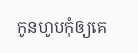កូនហូបកុំឲ្យគេ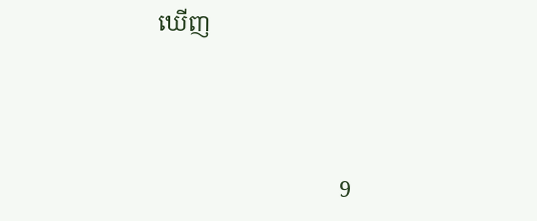ឃើញ



                                9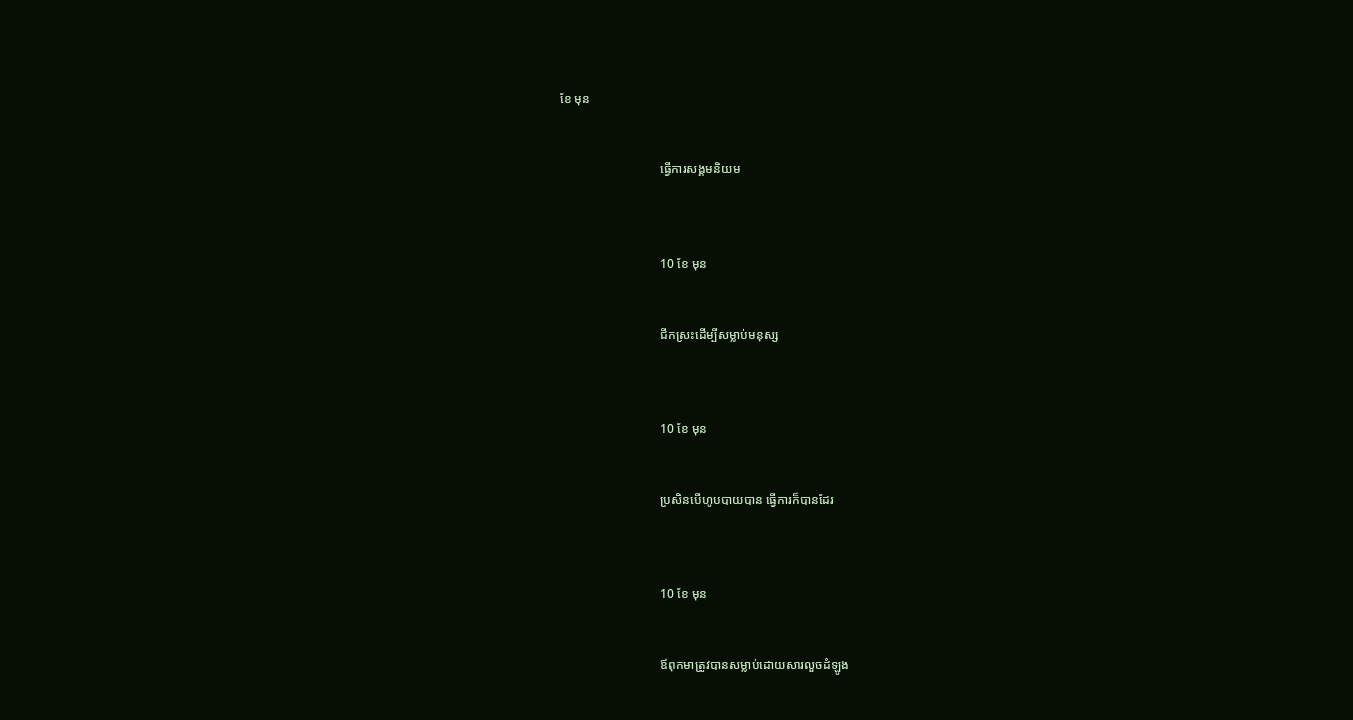ខែ មុន


                                ធ្វើការសង្គមនិយម



                                10 ខែ មុន


                                ជីកស្រះដើម្បីសម្លាប់មនុស្ស



                                10 ខែ មុន


                                ប្រសិនបើហូបបាយបាន ធ្វើការក៏បានដែរ



                                10 ខែ មុន


                                ឪពុកមាត្រូវបានសម្លាប់ដោយសារលួចដំឡូង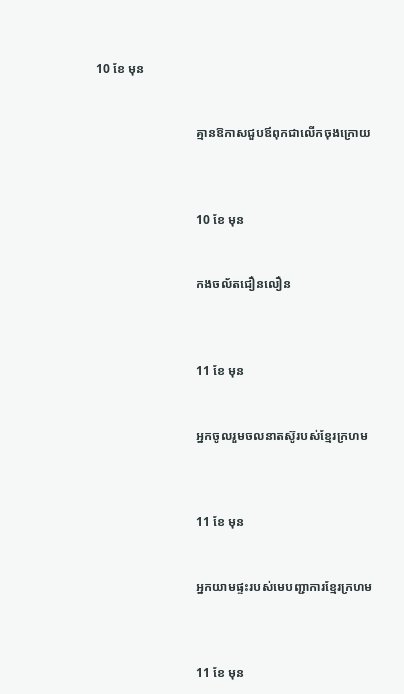10 ខែ មុន


                                គ្មានឱកាសជួបឪពុកជាលើកចុងក្រោយ



                                10 ខែ មុន


                                កងចល័តជឿនលឿន



                                11 ខែ មុន


                                អ្នកចូលរួមចលនាតស៊ូរបស់ខ្មែរក្រហម



                                11 ខែ មុន


                                អ្នកយាមផ្ទះរបស់មេបញ្ជាការខ្មែរក្រហម



                                11 ខែ មុន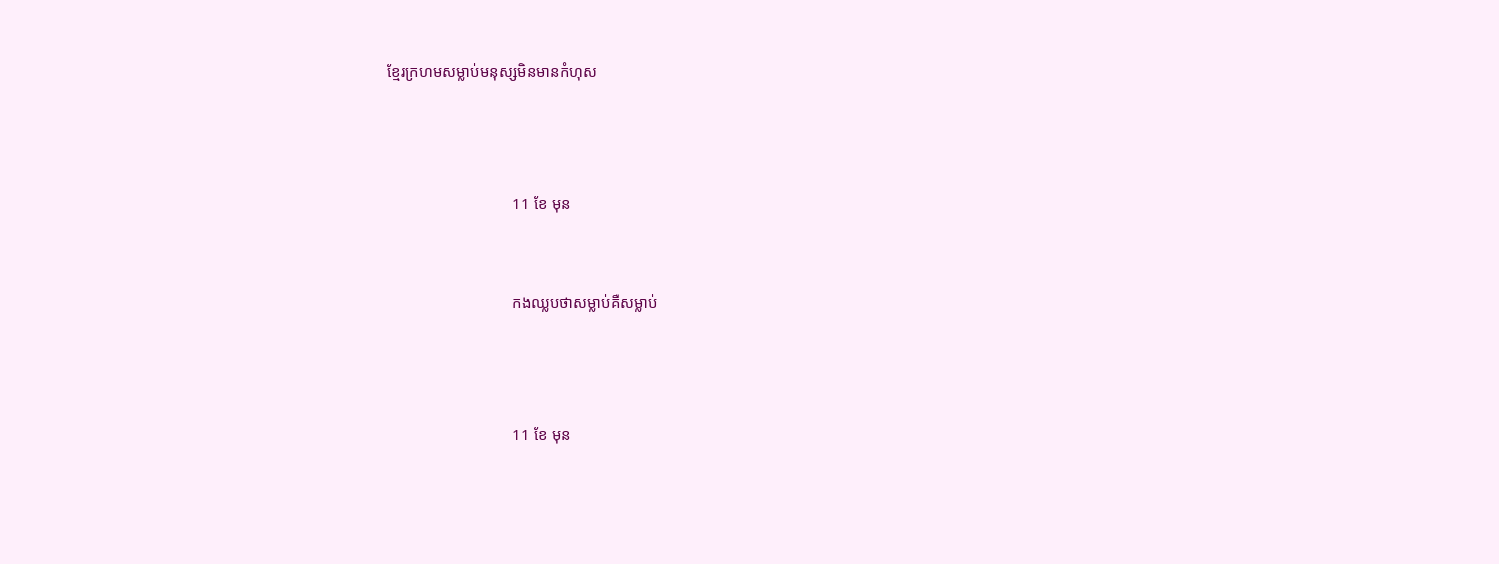ខ្មែរក្រហមសម្លាប់មនុស្សមិនមានកំហុស



                                11 ខែ មុន


                                កងឈ្លបថាសម្លាប់គឺសម្លាប់



                                11 ខែ មុន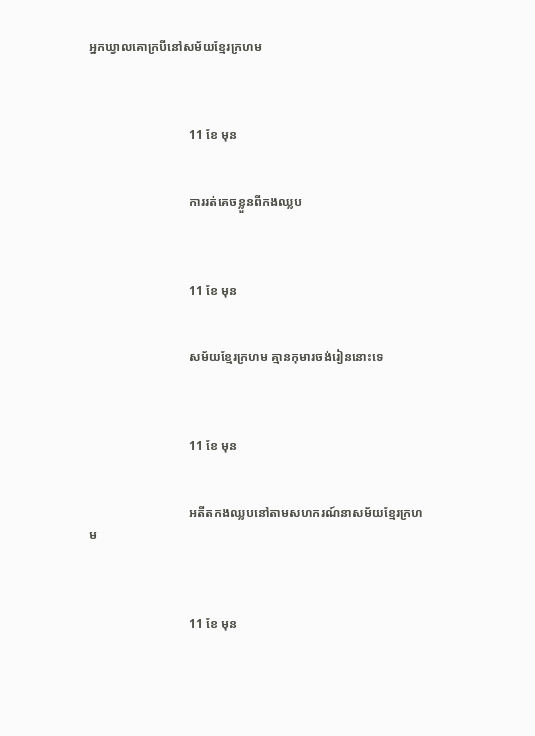អ្នកឃ្វាលគោក្របីនៅសម័យខ្មែរក្រហម



                                11 ខែ មុន


                                ការរត់គេចខ្លួនពីកងឈ្លប



                                11 ខែ មុន


                                សម័យខ្មែរក្រហម គ្មានកុមារចង់រៀននោះទេ



                                11 ខែ មុន


                                អតីតកងឈ្លបនៅតាមសហករណ៍នាសម័យខ្មែរក្រហម



                                11 ខែ មុន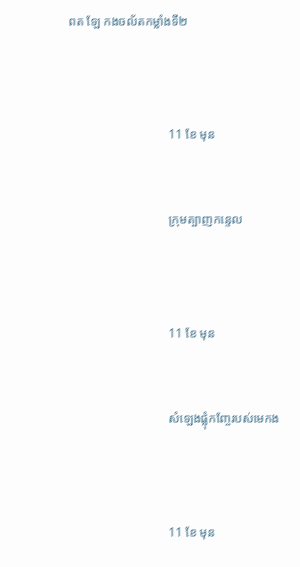ពត ឡែ កងចល័តកម្លាំងទី២



                                11 ខែ មុន


                                ក្រុមត្បាញកន្ទេល



                                11 ខែ មុន


                                សំឡេងផ្លុំកញ្ចែរបស់មេកង



                                11 ខែ មុន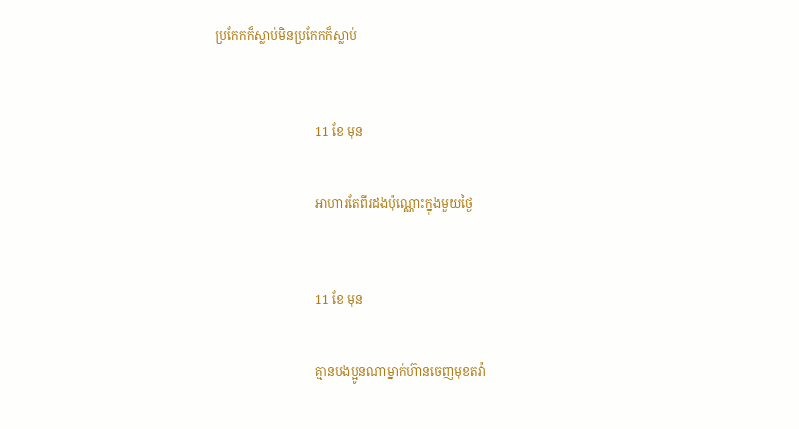ប្រកែកក៏ស្លាប់មិនប្រកែកក៏ស្លាប់



                                11 ខែ មុន


                                អាហារតែពីរដងប៉ុណ្ណោះក្នុងមួយថ្ងៃ



                                11 ខែ មុន


                                គ្មានបងប្អូនណាម្នាក់ហ៊ានចេញមុខតវ៉ា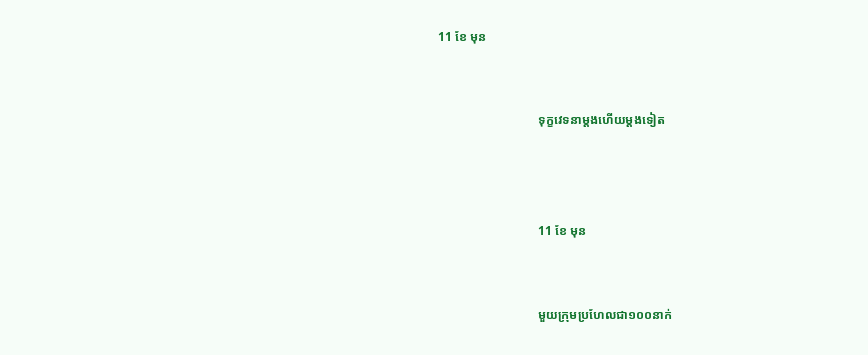11 ខែ មុន


                                ទុក្ខវេទនាម្ដងហើយម្តងទៀត



                                11 ខែ មុន


                                មួយក្រុមប្រហែលជា១០០នាក់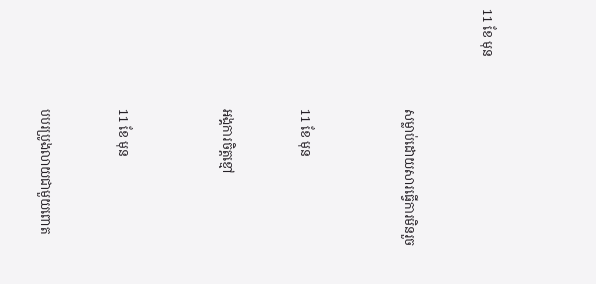11 ខែ មុន


                                សម្លាប់ដោយសារធ្វើការមិនរួច



                                11 ខែ មុន


                                អង្គការចិត្តខ្មៅ



                                11 ខែ មុន


                                បបរប្រូងលាយជាមួយពោត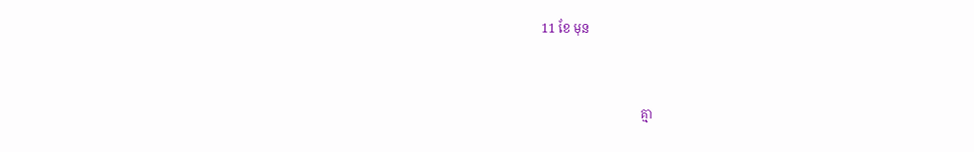11 ខែ មុន


                                គ្មា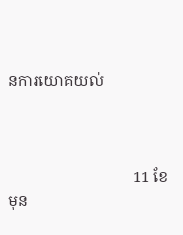នការយោគយល់



                                11 ខែ មុន